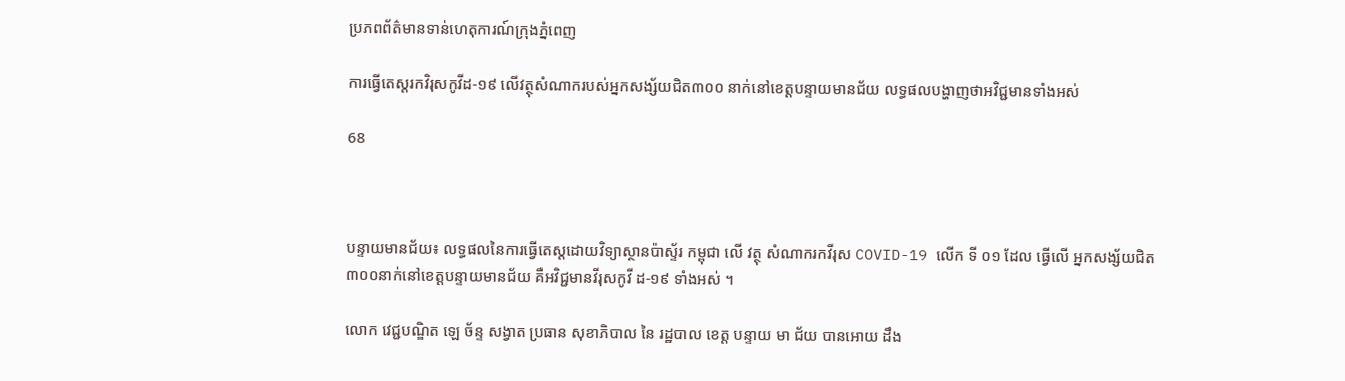ប្រភពព័ត៌មានទាន់ហេតុការណ៍ក្រុងភ្នំពេញ

ការធ្វើតេស្តរកវិរុសកូវីដ-១៩ លើវត្ថុសំណាករបស់អ្នកសង្ស័យជិត៣០០ នាក់នៅខេត្តបន្ទាយមានជ័យ លទ្ធផលបង្ហាញថាអវិជ្ជមានទាំងអស់

68



បន្ទាយមានជ័យ៖ លទ្ធផលនៃការធ្វើតេស្តដោយវិទ្យាស្ថានប៉ាស្ទ័រ កម្ពុជា លើ វត្ថុ សំណាករកវីរុស COVID-19 លើក ទី ០១ ដែល ធ្វើលើ អ្នកសង្ស័យជិត៣០០នាក់នៅខេត្តបន្ទាយមានជ័យ គឺអវិជ្ជមានវីរុសកូវី ដ-១៩ ទាំងអស់ ។

លោក វេជ្ជបណ្ឌិត ឡេ ច័ន្ទ សង្វាត ប្រធាន សុខាភិបាល នៃ រដ្ឋបាល ខេត្ត បន្ទាយ មា ជ័យ បានអោយ ដឹង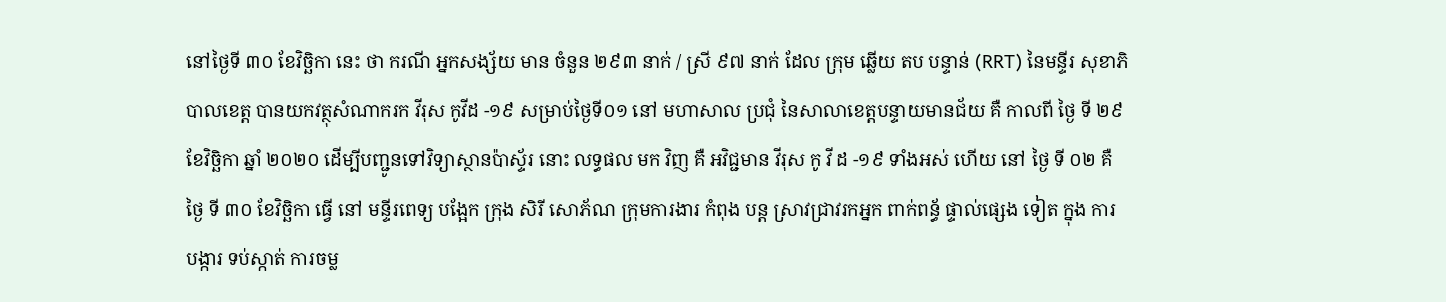នៅថ្ងៃទី ៣០ ខែវិច្ឆិកា នេះ ថា ករណី អ្នកសង្ស័យ មាន ចំនួន ២៩៣ នាក់ / ស្រី ៩៧ នាក់ ដែល ក្រុម ឆ្លើយ តប បន្ទាន់ (RRT) នៃមន្ទីរ សុខាភិបាលខេត្ត បានយកវត្ថុសំណាករក វីរុស កូវីដ -១៩ សម្រាប់ថ្ងៃទី០១ នៅ មហាសាល ប្រជុំ នៃសាលាខេត្តបន្ទាយមានជ័យ គឺ កាលពី ថ្ងៃ ទី ២៩ ខែវិច្ឆិកា ឆ្នាំ ២០២០ ដើម្បីបញ្ជូនទៅវិទ្យាស្ថានប៉ាស្ទ័រ នោះ លទ្ធផល មក វិញ គឺ អវិជ្ជមាន វីរុស កូ វី ដ -១៩ ទាំងអស់ ហើយ នៅ ថ្ងៃ ទី ០២ គឺ ថ្ងៃ ទី ៣០ ខែវិច្ឆិកា ធ្វើ នៅ មន្ទីរពេទ្យ បង្អែក ក្រុង សិរី សោភ័ណ ក្រុមការងារ កំពុង បន្ត ស្រាវជ្រាវរកអ្នក ពាក់ពន្ធ័ ផ្ទាល់ផ្សេង ទៀត ក្នុង ការ បង្ការ ទប់ស្កាត់ ការចម្ល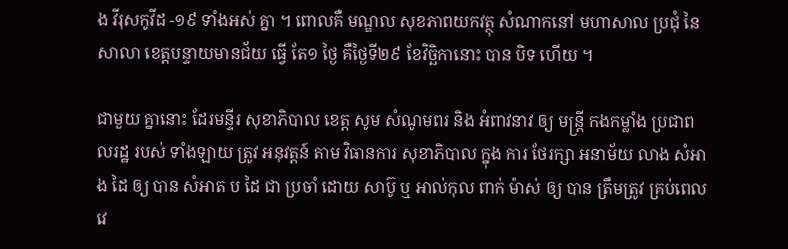ង វីរុសកូវីដ -១៩ ទាំងអស់ គ្នា ។ ពោលគឺ មណ្ឌល សុខភាពយកវត្ថុ សំណាកនៅ មហាសាល ប្រជុំ នៃ សាលា ខេត្តបន្ទាយមានជ័យ ធ្វើ តែ១ ថ្ងៃ គឺថ្ងៃទី២៩ ខែវិច្ឆិកានោះ បាន បិទ ហើយ ។

ជាមួយ គ្នានោះ ដែរមន្ទីរ សុខាភិបាល ខេត្ត សូម សំណូមពរ និង អំពាវនាវ ឲ្យ មន្ត្រី កងកម្លាំង ប្រជាពលរដ្ឋ របស់ ទាំងឡាយ ត្រូវ អនុវត្តន៍ តាម វិធានការ សុខាភិបាល ក្នុង ការ ថែរក្សា អនាម័យ លាង សំអាង ដៃ ឲ្យ បាន សំអាត ប ដៃ ជា ប្រចាំ ដោយ សាប៊ូ ឬ អាល់កុល ពាក់ ម៉ាស់ ឲ្យ បាន ត្រឹមត្រូវ គ្រប់ពេលវេ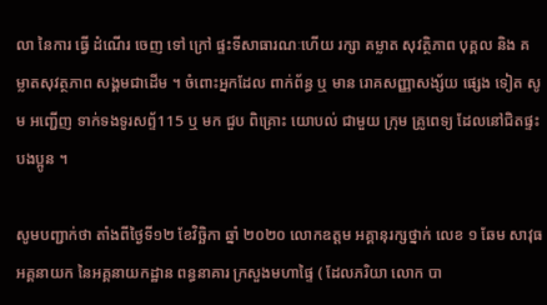លា នៃការ ធ្វើ ដំណើរ ចេញ ទៅ ក្រៅ ផ្ទះទីសាធារណៈហើយ រក្សា គម្លាត សុវត្ថិភាព បុគ្គល និង គម្លាតសុវត្ថភាព សង្គមជាដើម ។ ចំពោះអ្នកដែល ពាក់ព័ន្ធ ឬ មាន រោគសញ្ញាសង្ស័យ ផ្សេង ទៀត សូម អញ្ជើញ ទាក់ទងទូរសព្ទ័115 ឬ មក ជួប ពិគ្រោះ យោបល់ ជាមួយ ក្រុម គ្រូពេទ្យ ដែលនៅជិតផ្ទះ បងប្អូន ។

សូមបញ្ជាក់ថា តាំងពីថ្ងៃទី១២ ខែវិច្ឆិកា ឆ្នាំ ២០២០ លោកឧត្តម អគ្គានុរក្សថ្នាក់ លេខ ១ ឆែម សាវុធអគ្គនាយក នៃអគ្គនាយកដ្ឋាន ពន្ធនាគារ ក្រសួងមហាផ្ទៃ ( ដែលភរិយា លោក បា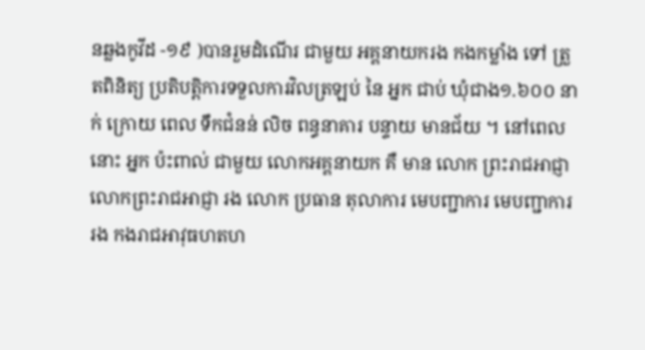នឆ្លងកូវីដ -១៩ )បានរួមដំណើរ ជាមួយ អគ្គនាយករង កងកម្លាំង ទៅ ត្រួតពិនិត្យ ប្រតិបត្តិការទទួលការវិលត្រឡប់ នៃ អ្នក ជាប់ ឃុំជាង១.៦០០ នាក់ ក្រោយ ពេល ទឹកជំនន់ លិច ពន្ធនាគារ បន្ទាយ មានជ័យ ។ នៅពេលនោះ អ្នក ប៉ះពាល់ ជាមួយ លោកអគ្គនាយក គឺ មាន លោក ព្រះរាជអាជ្ញា លោកព្រះរាជអាជ្ញា រង លោក ប្រធាន តុលាការ មេបញ្ជាការ មេបញ្ជាការ រង កងរាជអាវុធហតហ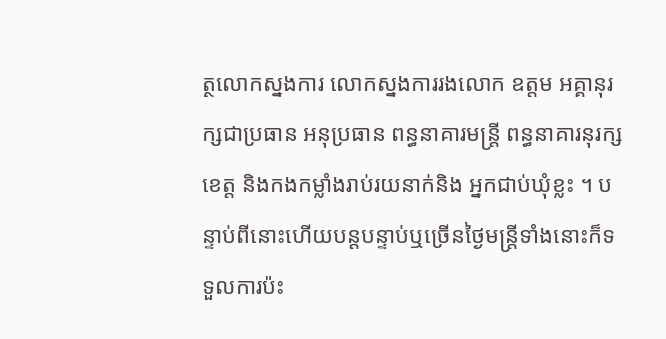ត្ថលោកស្នងការ លោកស្នងការរងលោក ឧត្តម អគ្គានុរក្សជាប្រធាន អនុប្រធាន ពន្ធនាគារមន្ត្រី ពន្ធនាគារនុរក្សខេត្ត និងកងកម្លាំងរាប់រយនាក់និង អ្នកជាប់ឃុំខ្លះ ។ បន្ទាប់ពីនោះហើយបន្តបន្ទាប់ឬច្រើនថ្ងៃមន្ត្រីទាំងនោះក៏ទទួលការប៉ះ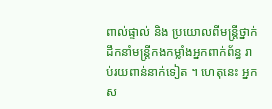ពាល់ផ្ទាល់ និង ប្រយោលពីមន្ត្រីថ្នាក់ដឹកនាំមន្ត្រីកងកម្លាំងអ្នកពាក់ព័ន្ធ រាប់រយពាន់នាក់ទៀត ។ ហេតុនេះ អ្នកស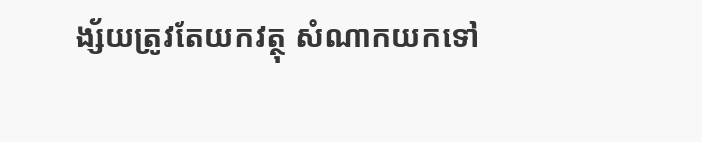ង្ស័យត្រូវតែយកវត្ថុ សំណាកយកទៅ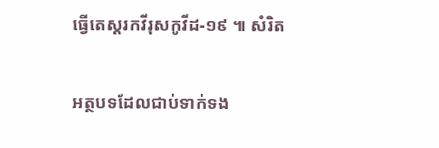ធ្វើតេស្តរកវីរុសកូវីដ-១៩ ៕ សំរិត

អត្ថបទដែលជាប់ទាក់ទង